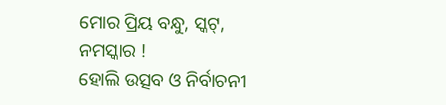ମୋର ପ୍ରିୟ ବନ୍ଧୁ, ସ୍କଟ୍,
ନମସ୍କାର !
ହୋଲି ଉତ୍ସବ ଓ ନିର୍ବାଚନୀ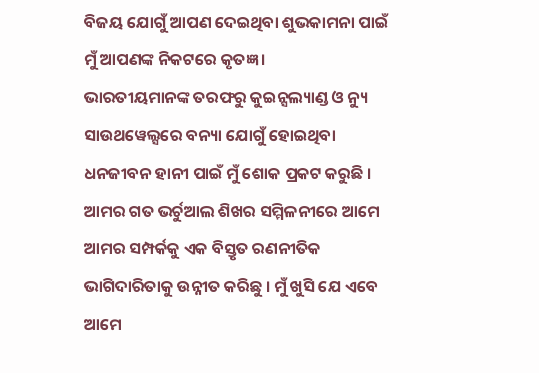ବିଜୟ ଯୋଗୁଁ ଆପଣ ଦେଇଥିବା ଶୁଭକାମନା ପାଇଁ ମୁଁ ଆପଣଙ୍କ ନିକଟରେ କୃତଜ୍ଞ ।
ଭାରତୀୟମାନଙ୍କ ତରଫରୁ କୁଇନ୍ସଲ୍ୟାଣ୍ଡ ଓ ନ୍ୟୁ ସାଉଥୱେଲ୍ସରେ ବନ୍ୟା ଯୋଗୁଁ ହୋଇଥିବା ଧନଜୀବନ ହାନୀ ପାଇଁ ମୁଁ ଶୋକ ପ୍ରକଟ କରୁଛି ।
ଆମର ଗତ ଭର୍ଚୁଆଲ ଶିଖର ସମ୍ମିଳନୀରେ ଆମେ ଆମର ସମ୍ପର୍କକୁ ଏକ ବିସ୍ତୃତ ରଣନୀତିକ ଭାଗିଦାରିତାକୁ ଉନ୍ନୀତ କରିଛୁ । ମୁଁ ଖୁସି ଯେ ଏବେ ଆମେ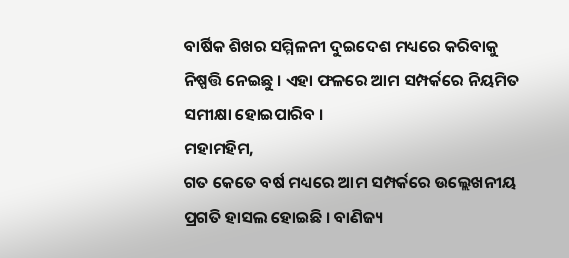ବାର୍ଷିକ ଶିଖର ସମ୍ମିଳନୀ ଦୁଇଦେଶ ମଧ୍ୟରେ କରିବାକୁ ନିଷ୍ପତ୍ତି ନେଇଛୁ । ଏହା ଫଳରେ ଆମ ସମ୍ପର୍କରେ ନିୟମିତ ସମୀକ୍ଷା ହୋଇପାରିବ ।
ମହାମହିମ,
ଗତ କେତେ ବର୍ଷ ମଧ୍ୟରେ ଆମ ସମ୍ପର୍କରେ ଉଲ୍ଲେଖନୀୟ ପ୍ରଗତି ହାସଲ ହୋଇଛି । ବାଣିଜ୍ୟ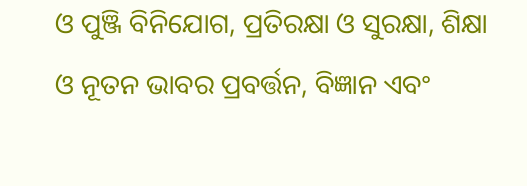ଓ ପୁଞ୍ଜି ବିନିଯୋଗ, ପ୍ରତିରକ୍ଷା ଓ ସୁରକ୍ଷା, ଶିକ୍ଷା ଓ ନୂତନ ଭାବର ପ୍ରବର୍ତ୍ତନ, ବିଜ୍ଞାନ ଏବଂ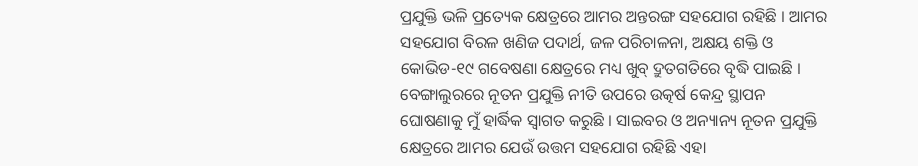ପ୍ରଯୁକ୍ତି ଭଳି ପ୍ରତ୍ୟେକ କ୍ଷେତ୍ରରେ ଆମର ଅନ୍ତରଙ୍ଗ ସହଯୋଗ ରହିଛି । ଆମର ସହଯୋଗ ବିରଳ ଖଣିଜ ପଦାର୍ଥ, ଜଳ ପରିଚାଳନା, ଅକ୍ଷୟ ଶକ୍ତି ଓ କୋଭିଡ-୧୯ ଗବେଷଣା କ୍ଷେତ୍ରରେ ମଧ୍ୟ ଖୁବ୍ ଦ୍ରୁତଗତିରେ ବୃଦ୍ଧି ପାଇଛି ।
ବେଙ୍ଗାଲୁରରେ ନୂତନ ପ୍ରଯୁକ୍ତି ନୀତି ଉପରେ ଉତ୍କର୍ଷ କେନ୍ଦ୍ର ସ୍ଥାପନ ଘୋଷଣାକୁ ମୁଁ ହାର୍ଦ୍ଧିକ ସ୍ୱାଗତ କରୁଛି । ସାଇବର ଓ ଅନ୍ୟାନ୍ୟ ନୂତନ ପ୍ରଯୁକ୍ତି କ୍ଷେତ୍ରରେ ଆମର ଯେଉଁ ଉତ୍ତମ ସହଯୋଗ ରହିଛି ଏହା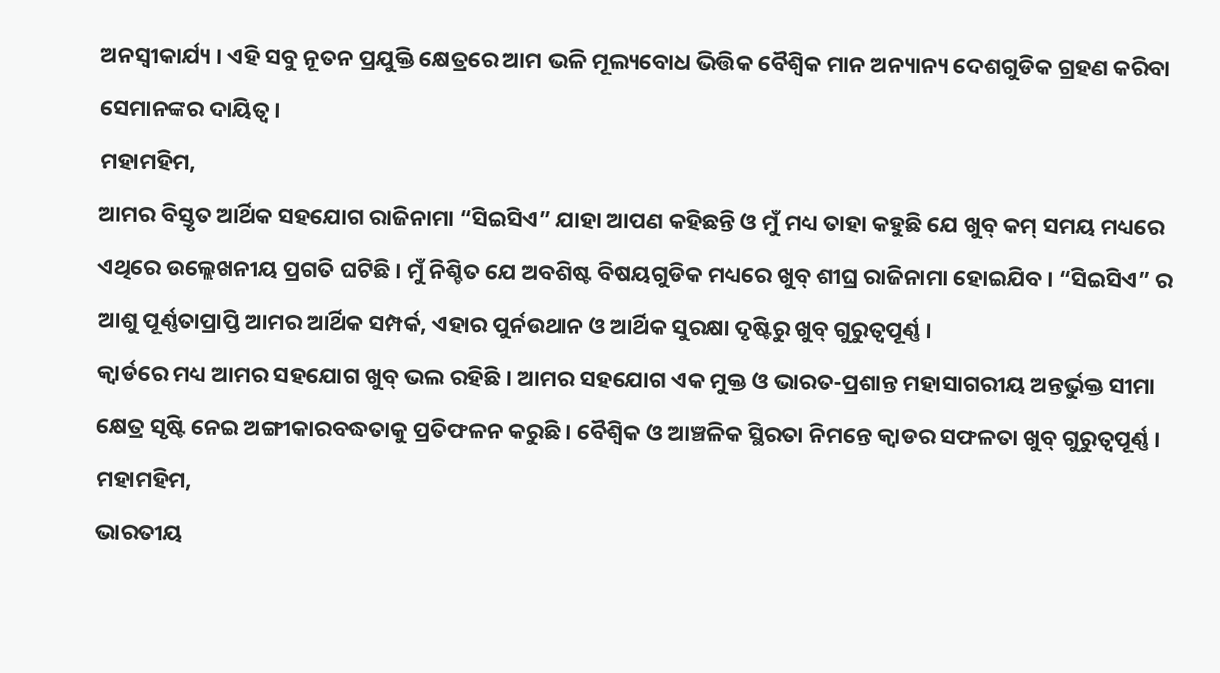ଅନସ୍ୱୀକାର୍ଯ୍ୟ । ଏହି ସବୁ ନୂତନ ପ୍ରଯୁକ୍ତି କ୍ଷେତ୍ରରେ ଆମ ଭଳି ମୂଲ୍ୟବୋଧ ଭିତ୍ତିକ ବୈଶ୍ୱିକ ମାନ ଅନ୍ୟାନ୍ୟ ଦେଶଗୁଡିକ ଗ୍ରହଣ କରିବା ସେମାନଙ୍କର ଦାୟିତ୍ୱ ।
ମହାମହିମ,
ଆମର ବିସ୍ତୃତ ଆର୍ଥିକ ସହଯୋଗ ରାଜିନାମା “ସିଇସିଏ” ଯାହା ଆପଣ କହିଛନ୍ତି ଓ ମୁଁ ମଧ୍ୟ ତାହା କହୁଛି ଯେ ଖୁବ୍ କମ୍ ସମୟ ମଧ୍ୟରେ ଏଥିରେ ଉଲ୍ଲେଖନୀୟ ପ୍ରଗତି ଘଟିଛି । ମୁଁ ନିଶ୍ଚିତ ଯେ ଅବଶିଷ୍ଟ ବିଷୟଗୁଡିକ ମଧ୍ୟରେ ଖୁବ୍ ଶୀଘ୍ର ରାଜିନାମା ହୋଇଯିବ । “ସିଇସିଏ” ର ଆଶୁ ପୂର୍ଣ୍ଣତାପ୍ରାପ୍ତି ଆମର ଆର୍ଥିକ ସମ୍ପର୍କ, ଏହାର ପୁର୍ନଉଥାନ ଓ ଆର୍ଥିକ ସୁରକ୍ଷା ଦୃଷ୍ଟିରୁ ଖୁବ୍ ଗୁରୁତ୍ୱପୂର୍ଣ୍ଣ ।
କ୍ୱାର୍ଡରେ ମଧ୍ୟ ଆମର ସହଯୋଗ ଖୁବ୍ ଭଲ ରହିଛି । ଆମର ସହଯୋଗ ଏକ ମୁକ୍ତ ଓ ଭାରତ-ପ୍ରଶାନ୍ତ ମହାସାଗରୀୟ ଅନ୍ତର୍ଭୁକ୍ତ ସୀମା କ୍ଷେତ୍ର ସୃଷ୍ଟି ନେଇ ଅଙ୍ଗୀକାରବଦ୍ଧତାକୁ ପ୍ରତିଫଳନ କରୁଛି । ବୈଶ୍ୱିକ ଓ ଆଞ୍ଚଳିକ ସ୍ଥିରତା ନିମନ୍ତେ କ୍ୱାଡର ସଫଳତା ଖୁବ୍ ଗୁରୁତ୍ୱପୂର୍ଣ୍ଣ ।
ମହାମହିମ,
ଭାରତୀୟ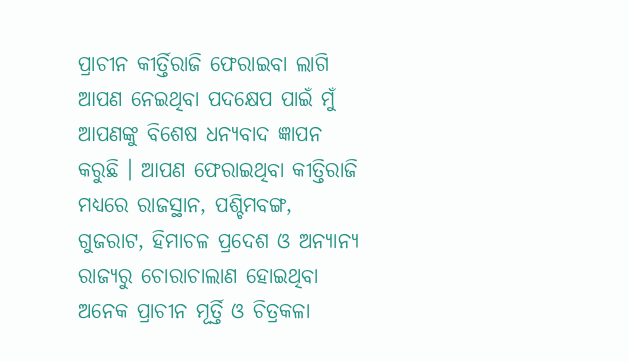ପ୍ରାଚୀନ କୀର୍ତ୍ତିରାଜି ଫେରାଇବା ଲାଗି ଆପଣ ନେଇଥିବା ପଦକ୍ଷେପ ପାଇଁ ମୁଁ ଆପଣଙ୍କୁ ବିଶେଷ ଧନ୍ୟବାଦ ଜ୍ଞାପନ କରୁଛି । ଆପଣ ଫେରାଇଥିବା କୀତ୍ତିରାଜି ମଧ୍ୟରେ ରାଜସ୍ଥାନ, ପଶ୍ଚିମବଙ୍ଗ, ଗୁଜରାଟ, ହିମାଚଳ ପ୍ରଦେଶ ଓ ଅନ୍ୟାନ୍ୟ ରାଜ୍ୟରୁ ଚୋରାଚାଲାଣ ହୋଇଥିବା ଅନେକ ପ୍ରାଚୀନ ମୂର୍ତ୍ତି ଓ ଚିତ୍ରକଳା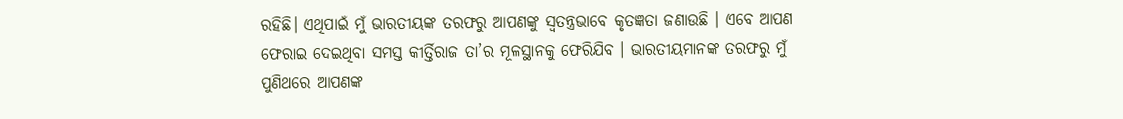ରହିଛି। ଏଥିପାଇଁ ମୁଁ ଭାରତୀୟଙ୍କ ତରଫରୁ ଆପଣଙ୍କୁ ସ୍ୱତନ୍ତ୍ରଭାବେ କୃତଜ୍ଞତା ଜଣାଉଛି । ଏବେ ଆପଣ ଫେରାଇ ଦେଇଥିବା ସମସ୍ତ କୀର୍ତ୍ତିରାଜ ତା’ର ମୂଳସ୍ଥାନକୁ ଫେରିଯିବ । ଭାରତୀୟମାନଙ୍କ ତରଫରୁ ମୁଁ ପୁଣିଥରେ ଆପଣଙ୍କ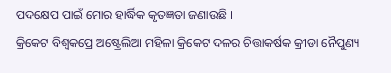ପଦକ୍ଷେପ ପାଇଁ ମୋର ହାର୍ଦ୍ଧିକ କୃତଜ୍ଞତା ଜଣାଉଛି ।
କ୍ରିକେଟ ବିଶ୍ୱକପ୍ରେ ଅଷ୍ଟ୍ରେଲିଆ ମହିଳା କ୍ରିକେଟ ଦଳର ଚିତ୍ତାକର୍ଷକ କ୍ରୀଡା ନୈପୁଣ୍ୟ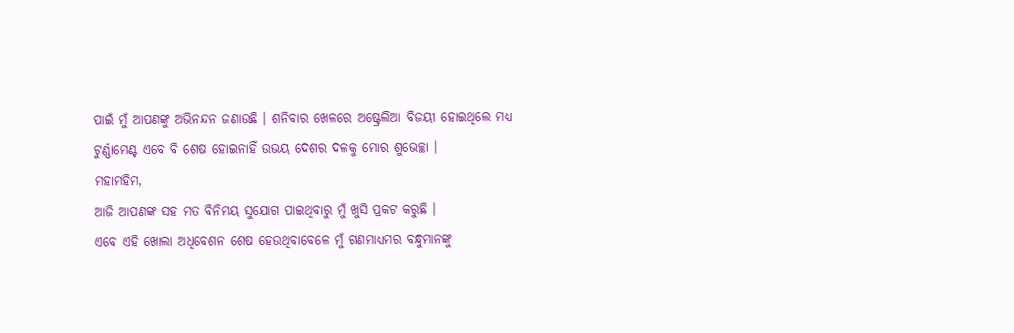ପାଇଁ ମୁଁ ଆପଣଙ୍କୁ ଅଭିନନ୍ଦନ ଜଣାଉଛି । ଶନିବାର ଖେଳରେ ଅଷ୍ଟ୍ରେଲିଆ ବିଜୟୀ ହୋଇଥିଲେ ମଧ୍ୟ ଟୁର୍ଣ୍ଣାମେଣ୍ଟ ଏବେ ବି ଶେଷ ହୋଇନାହିଁ ଉଭୟ ଦେଶର ଦଳକୁ ମୋର ଶୁଭେଚ୍ଛା ।
ମହାମହିମ,
ଆଜି ଆପଣଙ୍କ ସହ ମତ ବିନିମୟ ସୁଯୋଗ ପାଇଥିବାରୁ ମୁଁ ଖୁସି ପ୍ରକଟ କରୁଛି ।
ଏବେ ଏହି ଖୋଲା ଅଧିବେଶନ ଶେଷ ହେଉଥିବାବେଳେ ମୁଁ ଗଣମାଧ୍ୟମର ବନ୍ଧୁମାନଙ୍କୁ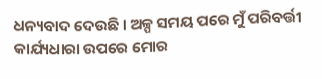ଧନ୍ୟବାଦ ଦେଉଛି । ଅଳ୍ପ ସମୟ ପରେ ମୁଁ ପରିବର୍ତ୍ତୀ କାର୍ଯ୍ୟଧାରା ଉପରେ ମୋର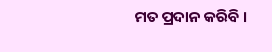ମତ ପ୍ରଦାନ କରିବି ।